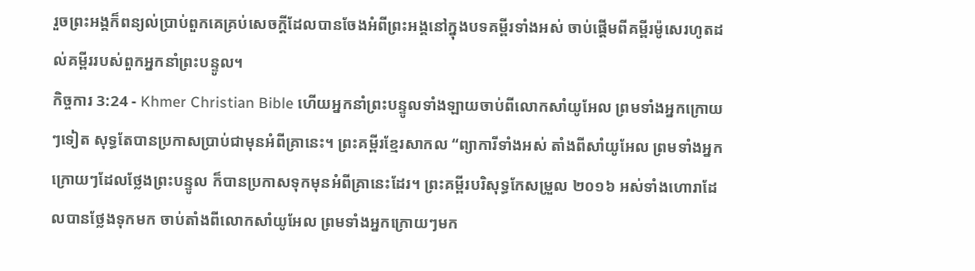រួចព្រះអង្គក៏ពន្យល់ប្រាប់ពួកគេគ្រប់សេចក្ដីដែលបានចែងអំពីព្រះអង្គនៅក្នុងបទគម្ពីរទាំងអស់ ចាប់ផ្ដើមពីគម្ពីរម៉ូសេរហូតដល់គម្ពីររបស់ពួកអ្នកនាំព្រះបន្ទូល។
កិច្ចការ 3:24 - Khmer Christian Bible ហើយអ្នកនាំព្រះបន្ទូលទាំងឡាយចាប់ពីលោកសាំយូអែល ព្រមទាំងអ្នកក្រោយៗទៀត សុទ្ធតែបានប្រកាសប្រាប់ជាមុនអំពីគ្រានេះ។ ព្រះគម្ពីរខ្មែរសាកល “ព្យាការីទាំងអស់ តាំងពីសាំយូអែល ព្រមទាំងអ្នកក្រោយៗដែលថ្លែងព្រះបន្ទូល ក៏បានប្រកាសទុកមុនអំពីគ្រានេះដែរ។ ព្រះគម្ពីរបរិសុទ្ធកែសម្រួល ២០១៦ អស់ទាំងហោរាដែលបានថ្លែងទុកមក ចាប់តាំងពីលោកសាំយូអែល ព្រមទាំងអ្នកក្រោយៗមក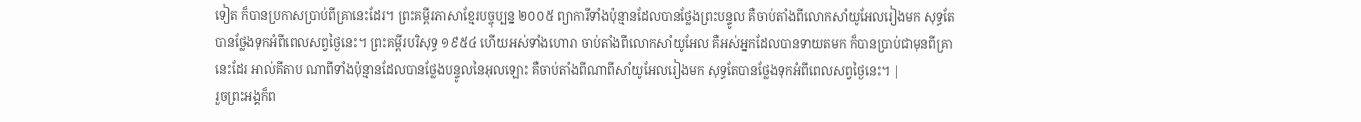ទៀត ក៏បានប្រកាសប្រាប់ពីគ្រានេះដែរ។ ព្រះគម្ពីរភាសាខ្មែរបច្ចុប្បន្ន ២០០៥ ព្យាការីទាំងប៉ុន្មានដែលបានថ្លែងព្រះបន្ទូល គឺចាប់តាំងពីលោកសាំយូអែលរៀងមក សុទ្ធតែបានថ្លែងទុកអំពីពេលសព្វថ្ងៃនេះ។ ព្រះគម្ពីរបរិសុទ្ធ ១៩៥៤ ហើយអស់ទាំងហោរា ចាប់តាំងពីលោកសាំយូអែល គឺអស់អ្នកដែលបានទាយតមក ក៏បានប្រាប់ជាមុនពីគ្រានេះដែរ អាល់គីតាប ណាពីទាំងប៉ុន្មានដែលបានថ្លែងបន្ទូលនៃអុលឡោះ គឺចាប់តាំងពីណាពីសាំយូអែលរៀងមក សុទ្ធតែបានថ្លែងទុកអំពីពេលសព្វថ្ងៃនេះ។ |
រួចព្រះអង្គក៏ព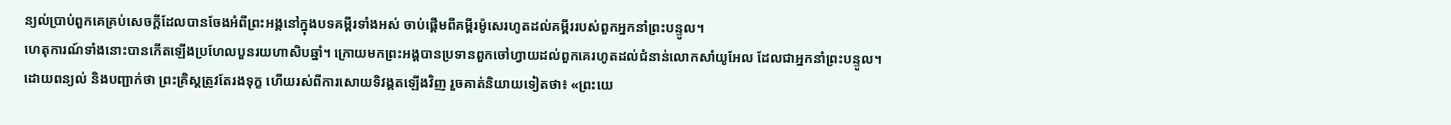ន្យល់ប្រាប់ពួកគេគ្រប់សេចក្ដីដែលបានចែងអំពីព្រះអង្គនៅក្នុងបទគម្ពីរទាំងអស់ ចាប់ផ្ដើមពីគម្ពីរម៉ូសេរហូតដល់គម្ពីររបស់ពួកអ្នកនាំព្រះបន្ទូល។
ហេតុការណ៍ទាំងនោះបានកើតឡើងប្រហែលបួនរយហាសិបឆ្នាំ។ ក្រោយមកព្រះអង្គបានប្រទានពួកចៅហ្វាយដល់ពួកគេរហូតដល់ជំនាន់លោកសាំយូអែល ដែលជាអ្នកនាំព្រះបន្ទូល។
ដោយពន្យល់ និងបញ្ជាក់ថា ព្រះគ្រិស្ដត្រូវតែរងទុក្ខ ហើយរស់ពីការសោយទិវង្គតឡើងវិញ រួចគាត់និយាយទៀតថា៖ «ព្រះយេ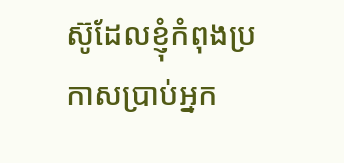ស៊ូដែលខ្ញុំកំពុងប្រកាសប្រាប់អ្នក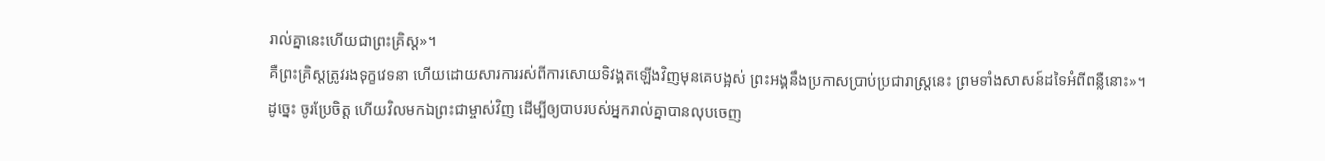រាល់គ្នានេះហើយជាព្រះគ្រិស្ដ»។
គឺព្រះគ្រិស្ដត្រូវរងទុក្ខវេទនា ហើយដោយសារការរស់ពីការសោយទិវង្គតឡើងវិញមុនគេបង្អស់ ព្រះអង្គនឹងប្រកាសប្រាប់ប្រជារាស្ដ្រនេះ ព្រមទាំងសាសន៍ដទៃអំពីពន្លឺនោះ»។
ដូច្នេះ ចូរប្រែចិត្ដ ហើយវិលមកឯព្រះជាម្ចាស់វិញ ដើម្បីឲ្យបាបរបស់អ្នករាល់គ្នាបានលុបចេញ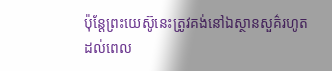ប៉ុន្ដែព្រះយេស៊ូនេះត្រូវគង់នៅឯស្ថានសួគ៌រហូតដល់ពេល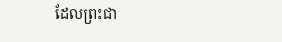ដែលព្រះជា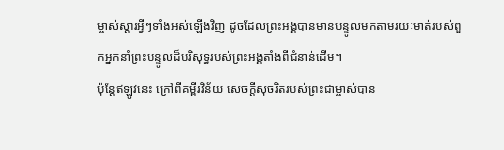ម្ចាស់ស្ដារអ្វីៗទាំងអស់ឡើងវិញ ដូចដែលព្រះអង្គបានមានបន្ទូលមកតាមរយៈមាត់របស់ពួកអ្នកនាំព្រះបន្ទូលដ៏បរិសុទ្ធរបស់ព្រះអង្គតាំងពីជំនាន់ដើម។
ប៉ុន្ដែឥឡូវនេះ ក្រៅពីគម្ពីរវិន័យ សេចក្ដីសុចរិតរបស់ព្រះជាម្ចាស់បាន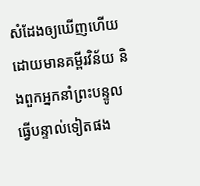សំដែងឲ្យឃើញហើយ ដោយមានគម្ពីរវិន័យ និងពួកអ្នកនាំព្រះបន្ទូលធ្វើបន្ទាល់ទៀតផង